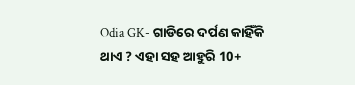Odia GK- ଗାଡିରେ ଦର୍ପଣ କାହିଁକି ଥାଏ ? ଏହା ସହ ଆହୁରି 10+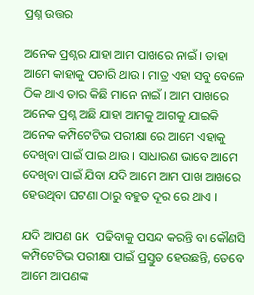ପ୍ରଶ୍ନ ଉତ୍ତର

ଅନେକ ପ୍ରଶ୍ନର ଯାହା ଆମ ପାଖରେ ନାଇଁ । ତାହା ଆମେ କାହାକୁ ପଚାରି ଥାଉ । ମାତ୍ର ଏହା ସବୁ ବେଳେ ଠିକ ଥାଏ ତାର କିଛି ମାନେ ନାଇଁ । ଆମ ପାଖରେ ଅନେକ ପ୍ରଶ୍ନ ଅଛି ଯାହା ଆମକୁ ଆଗକୁ ଯାଇକି ଅନେକ କମ୍ପିଟେଟିଭ ପରୀକ୍ଷା ରେ ଆମେ ଏହାକୁ ଦେଖିବା ପାଇଁ ପାଇ ଥାଉ । ସାଧାରଣ ଭାବେ ଆମେ ଦେଖିବା ପାଇଁ ଯିବା ଯଦି ଆମେ ଆମ ପାଖ ଆଖରେ ହେଉଥିବା ଘଟଣା ଠାରୁ ବହୁତ ଦୂର ରେ ଥାଏ ।

ଯଦି ଆପଣ GK ପଢିବାକୁ ପସନ୍ଦ କରନ୍ତି ବା କୌଣସି କମ୍ପିଟେଟିଭ ପରୀକ୍ଷା ପାଇଁ ପ୍ରସ୍ତୁତ ହେଉଛନ୍ତି, ତେବେ ଆମେ ଆପଣଙ୍କ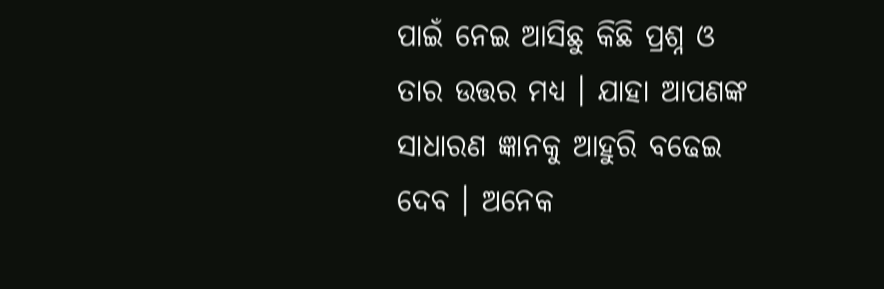ପାଇଁ ନେଇ ଆସିଛୁ କିଛି ପ୍ରଶ୍ନ ଓ ତାର ଉତ୍ତର ମଧ୍ୟ । ଯାହା ଆପଣଙ୍କ ସାଧାରଣ ଜ୍ଞାନକୁ ଆହୁରି ବଢେଇ ଦେବ । ଅନେକ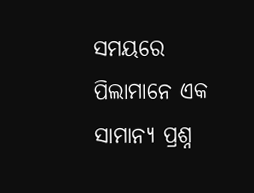ସମୟରେ ପିଲାମାନେ ଏକ ସାମାନ୍ଯ ପ୍ରଶ୍ନ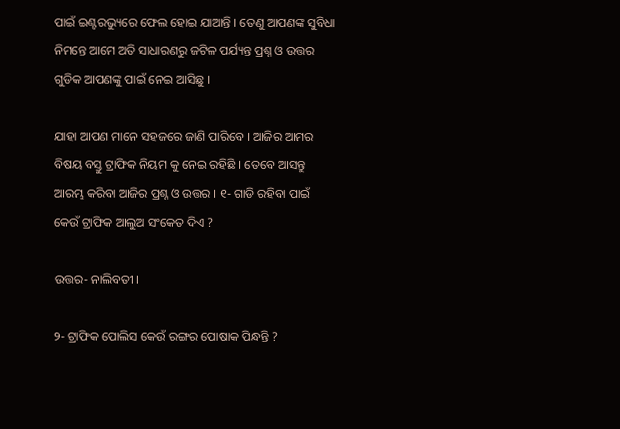ପାଇଁ ଇଣ୍ଟରଭ୍ୟୁରେ ଫେଲ ହୋଇ ଯାଆନ୍ତି । ତେଣୁ ଆପଣଙ୍କ ସୁବିଧା ନିମନ୍ତେ ଆମେ ଅତି ସାଧାରଣରୁ ଜଟିଳ ପର୍ଯ୍ୟନ୍ତ ପ୍ରଶ୍ନ ଓ ଉତ୍ତର ଗୁଡିକ ଆପଣଙ୍କୁ ପାଇଁ ନେଇ ଆସିଛୁ ।

ଯାହା ଆପଣ ମାନେ ସହଜରେ ଜାଣି ପାରିବେ । ଆଜିର ଆମର ବିଷୟ ବସ୍ତୁ ଟ୍ରାଫିକ ନିୟମ କୁ ନେଇ ରହିଛି । ତେବେ ଆସନ୍ତୁ ଆରମ୍ଭ କରିବା ଆଜିର ପ୍ରଶ୍ନ ଓ ଉତ୍ତର । ୧- ଗାଡି ରହିବା ପାଇଁ କେଉଁ ଟ୍ରାଫିକ ଆଲୁଅ ସଂକେତ ଦିଏ ?

ଉତ୍ତର- ନାଲିବତୀ ।

୨- ଟ୍ରାଫିକ ପୋଲିସ କେଉଁ ରଙ୍ଗର ପୋଷାକ ପିନ୍ଧନ୍ତି ?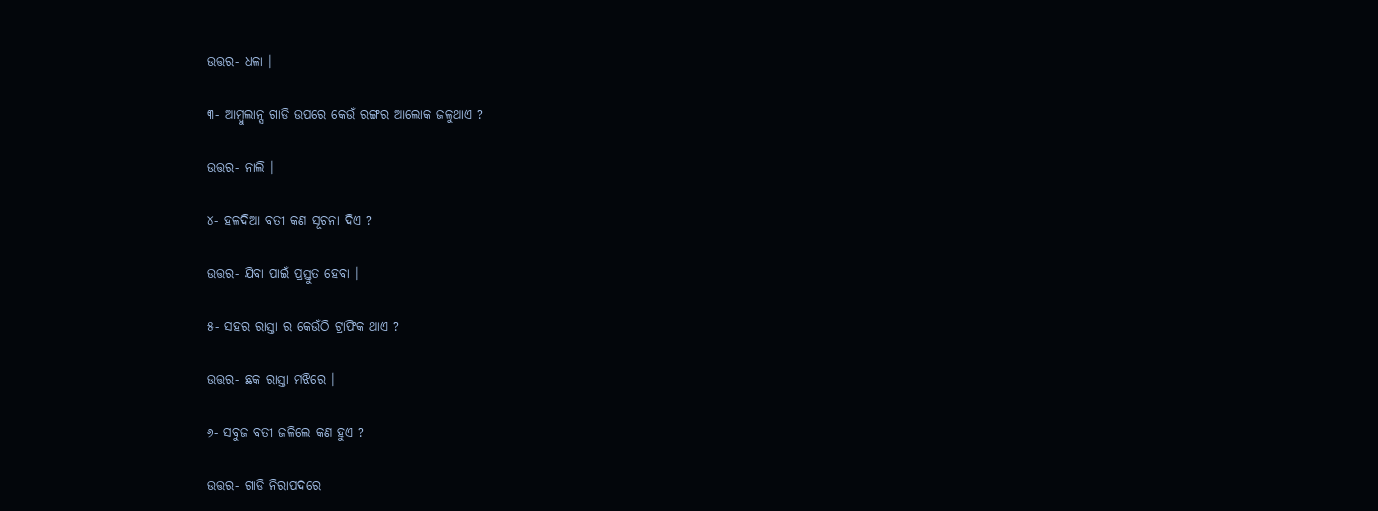ଉତ୍ତର- ଧଳା ।

୩- ଆମ୍ବୁଲାନ୍ସ ଗାଡି ଉପରେ କେଉଁ ରଙ୍ଗର ଆଲୋକ ଜଳୁଥାଏ ?

ଉତ୍ତର- ନାଲି ।

୪- ହଳଦିଆ ବତୀ କଣ ସୂଚନା ଦିଏ ?

ଉତ୍ତର- ଯିବା ପାଇଁ ପ୍ରସ୍ତୁତ ହେବା ।

୫- ସହର ରାସ୍ତା ର କେଉଁଠି ଟ୍ରାଫିକ ଥାଏ ?

ଉତ୍ତର- ଛକ ରାସ୍ତା ମଝିରେ ।

୬- ସବୁଜ ବତୀ ଜଳିଲେ କଣ ହୁଏ ?

ଉତ୍ତର- ଗାଡି ନିରାପଦରେ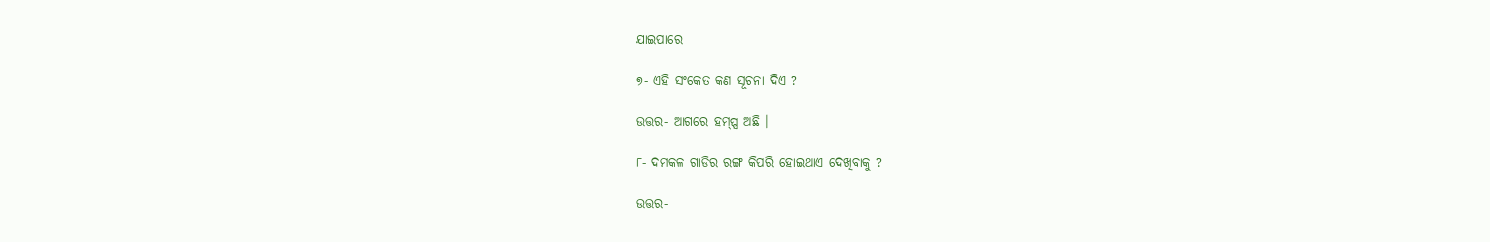ଯାଇପାରେ

୭- ଏହି ସଂକେତ କଣ ସୂଚନା ଦିଏ ?

ଉତ୍ତର- ଆଗରେ ହମ୍ପ୍ସ ଅଛି ।

୮- ଦମକଳ ଗାଡିର ରଙ୍ଗ କିପରି ହୋଇଥାଏ ଦେଖିବାକୁ ?

ଉତ୍ତର-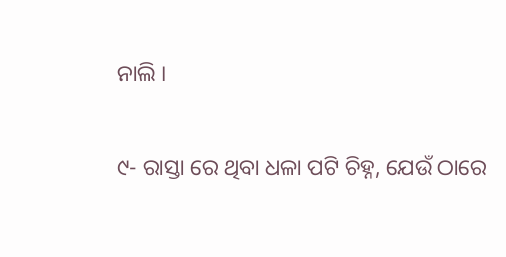ନାଲି ।

୯- ରାସ୍ତା ରେ ଥିବା ଧଳା ପଟି ଚିହ୍ନ, ଯେଉଁ ଠାରେ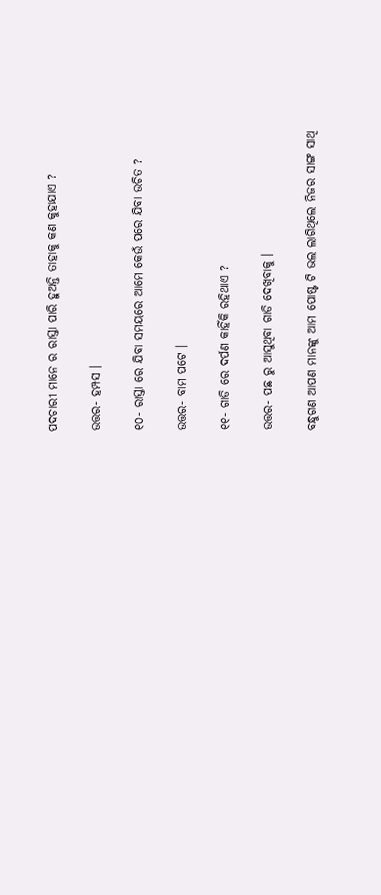ପଦଚାରୀ ମାନେ ର ରାସ୍ତା ପାରି ହୁଅନ୍ତି ତାହାକୁ କଣ କୁହାଯାଏ ?

ଉତ୍ତର- ହମ୍ପସ ।

୧୦- ରାସ୍ତା ରେ ଯିବା ସମୟରେ ଆମେ କେଉଁ ପରେ ଯିବା ଉଚିତ ?

ଉତ୍ତର- ବାମ ପଟେ ।

୧୧- ଗାଡି ରେ ଦର୍ପଣ କାହିଁକି ରହିଥାଏ ?

ଉତ୍ତର- ପଛ ରୁ ଆସୁଥିବା ଗାଡି ଦେଖିବାକୁ ।

ବନ୍ଧୁଗଣ ଆପଣ ମାନଙ୍କୁ ଆମ ପୋଷ୍ଟ ଟି ଭଲ ଲାଗିଥିଲେ ନିଜର ସାଙ୍ଗ ସାଥି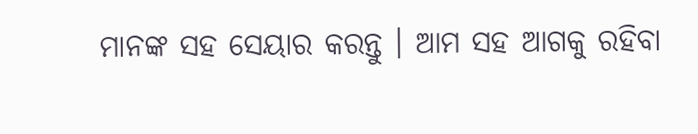ମାନଙ୍କ ସହ ସେୟାର କରନ୍ତୁ । ଆମ ସହ ଆଗକୁ ରହିବା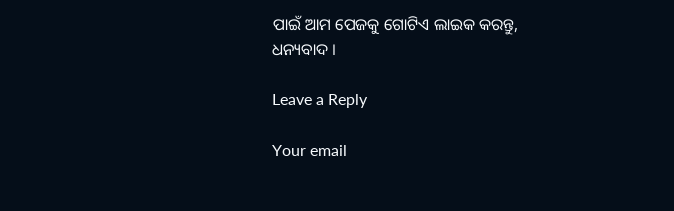ପାଇଁ ଆମ ପେଜକୁ ଗୋଟିଏ ଲାଇକ କରନ୍ତୁ, ଧନ୍ୟବାଦ ।

Leave a Reply

Your email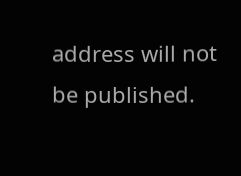address will not be published.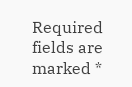Required fields are marked *